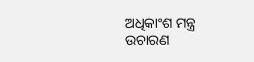ଅଧିକାଂଶ ମନ୍ତ୍ର ଉଚାରଣ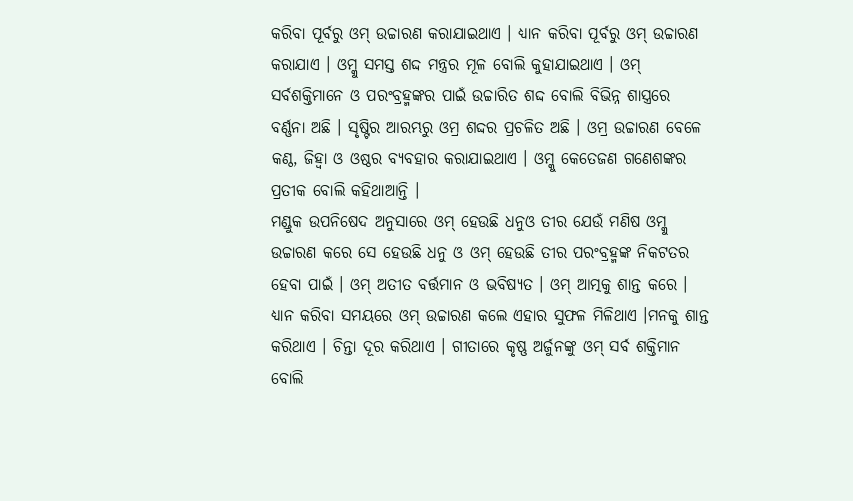କରିବା ପୂର୍ବରୁ ଓମ୍ ଉଚ୍ଚାରଣ କରାଯାଇଥାଏ । ଧ୍ୟାନ କରିବା ପୂର୍ବରୁ ଓମ୍ ଉଚ୍ଚାରଣ କରାଯାଏ । ଓମ୍କୁ ସମସ୍ତ ଶଦ୍ଦ ମନ୍ତ୍ରର ମୂଳ ବୋଲି କୁହାଯାଇଥାଏ । ଓମ୍ ସର୍ବଶକ୍ତିମାନେ ଓ ପରଂବ୍ରହ୍ମଙ୍କର ପାଇଁ ଉଚ୍ଚାରିତ ଶଦ୍ଦ ବୋଲି ବିଭିନ୍ନ ଶାସ୍ତ୍ରରେ ବର୍ଣ୍ଣନା ଅଛି । ସୃଷ୍ଟିର ଆରମ୍ଭରୁ ଓମ୍ର ଶଦ୍ଦର ପ୍ରଚଳିତ ଅଛି । ଓମ୍ର ଉଚ୍ଚାରଣ ବେଳେ କଣ୍ଠ, ଜିହ୍ୱା ଓ ଓଷ୍ଠର ବ୍ୟବହାର କରାଯାଇଥାଏ । ଓମ୍କୁ କେତେଜଣ ଗଣେଶଙ୍କର ପ୍ରତୀକ ବୋଲି କହିଥାଆନ୍ତି ।
ମଣ୍ଡୁକ ଉପନିଷେଦ ଅନୁସାରେ ଓମ୍ ହେଉଛି ଧନୁଓ ତୀର ଯେଉଁ ମଣିଷ ଓମ୍କୁ ଉଚ୍ଚାରଣ କରେ ସେ ହେଉଛି ଧନୁ ଓ ଓମ୍ ହେଉଛି ତୀର ପରଂବ୍ରହ୍ମଙ୍କ ନିକଟତର ହେବା ପାଇଁ । ଓମ୍ ଅତୀତ ବର୍ତ୍ତମାନ ଓ ଭବିଷ୍ୟତ । ଓମ୍ ଆତ୍ମକୁ ଶାନ୍ତ କରେ । ଧ୍ୟାନ କରିବା ସମୟରେ ଓମ୍ ଉଚ୍ଚାରଣ କଲେ ଏହାର ସୁଫଳ ମିଳିଥାଏ ।ମନକୁ ଶାନ୍ତ କରିଥାଏ । ଚିନ୍ତା ଦୂର କରିଥାଏ । ଗୀତାରେ କୃଷ୍ଣ ଅର୍ଜୁନଙ୍କୁ ଓମ୍ ସର୍ବ ଶକ୍ତିମାନ ବୋଲି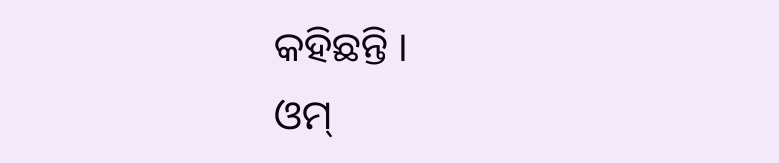କହିଛନ୍ତି ।
ଓମ୍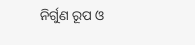ନିର୍ଗୁଣ ରୂପ ଓ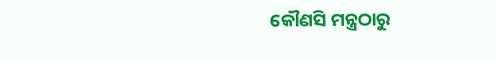କୌଣସି ମନ୍ତ୍ରଠାରୁ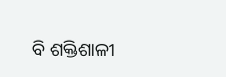ବି ଶକ୍ତିଶାଳୀ